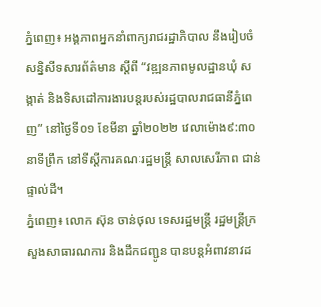ភ្នំពេញ៖ អង្គភាពអ្នកនាំពាក្យរាជរដ្ឋាភិបាល នឹងរៀបចំសន្និសីទសារព័ត៌មាន ស្ដីពី “វឌ្ឍនភាពមូលដ្ឋានឃុំ សង្កាត់ និងទិសដៅការងារបន្ដរបស់រដ្ឋបាលរាជធានីភ្នំពេញ” នៅថ្ងៃទី០១ ខែមីនា ឆ្នាំ២០២២ វេលាម៉ោង៩:៣០នាទីព្រឹក នៅទីស្ដីការគណៈរដ្ឋមន្ត្រី សាលសេរីភាព ជាន់ផ្ទាល់ដី។
ភ្នំពេញ៖ លោក ស៊ុន ចាន់ថុល ទេសរដ្ឋមន្ត្រី រដ្ឋមន្ត្រីក្រសួងសាធារណការ និងដឹកជញ្ជូន បានបន្ដអំពាវនាវដ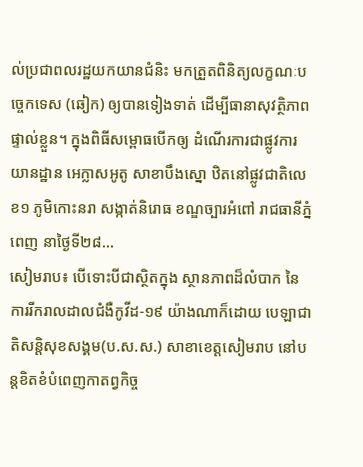ល់ប្រជាពលរដ្ឋយកយានជំនិះ មកត្រួតពិនិត្យលក្ខណៈបច្ចេកទេស (ឆៀក) ឲ្យបានទៀងទាត់ ដើម្បីធានាសុវត្ថិភាពផ្ទាល់ខ្លួន។ ក្នុងពិធីសម្ពោធបើកឲ្យ ដំណើរការជាផ្លូវការយានដ្ឋាន អេក្លាសអូតូ សាខាបឹងស្នោ ឋិតនៅផ្លូវជាតិលេខ១ ភូមិកោះនរា សង្កាត់និរោធ ខណ្ឌច្បារអំពៅ រាជធានីភ្នំពេញ នាថ្ងៃទី២៨...
សៀមរាប៖ បើទោះបីជាស្ថិតក្នុង ស្ថានភាពដ៏លំបាក នៃការរីករាលដាលជំងឺកូវីដ-១៩ យ៉ាងណាក៏ដោយ បេឡាជាតិសន្តិសុខសង្គម(ប.ស.ស.) សាខាខេត្តសៀមរាប នៅបន្តខិតខំបំពេញកាតព្វកិច្ច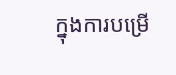ក្នុងការបម្រើ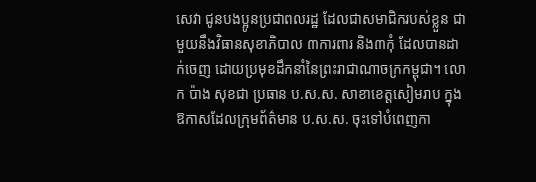សេវា ជូនបងប្អូនប្រជាពលរដ្ឋ ដែលជាសមាជិករបស់ខ្លួន ជាមួយនឹងវិធានសុខាភិបាល ៣ការពារ និង៣កុំ ដែលបានដាក់ចេញ ដោយប្រមុខដឹកនាំនៃព្រះរាជាណាចក្រកម្ពុជា។ លោក ប៉ាង សុខជា ប្រធាន ប.ស.ស. សាខាខេត្តសៀមរាប ក្នុងឱកាសដែលក្រុមព័ត៌មាន ប.ស.ស. ចុះទៅបំពេញកា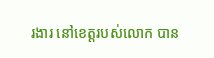រងារ នៅខេត្តរបស់លោក បាន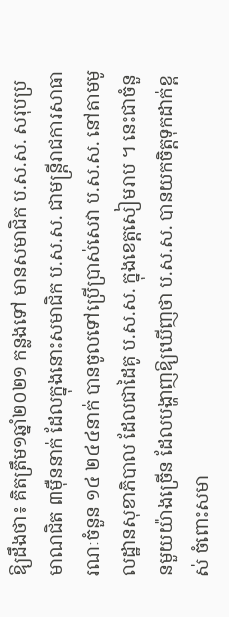ឱ្យដឹងថា៖ គិតត្រឹម១ឆ្នាំ២០២១ កន្លងទៅ មានសមាជិក ប.ស.ស. សរុបប្រមាណជិត ៣ម៉ឺននាក់ ដែលក្នុងនោះសមាជិក ប.ស.ស. ជាមន្រ្តីរាជការសាធារណៈចំនួន ១៤ ២៤៤នាក់ បានចូលទៅប្រើប្រាស់សេវា ប.ស.ស. នៅតាមមូលដ្ឋានសុខាភិបាល ដែលជាដៃគូ ប.ស.ស. ក្នុងខេត្តសៀមរាប ។ នេះជាចំនួនមួយយ៉ាងច្រើន ដែលបង្ហាញឱ្យឃើញថា ប.ស.ស. បានយកចិត្តទុកដាក់ខ្ពស់ ចំពោះសមា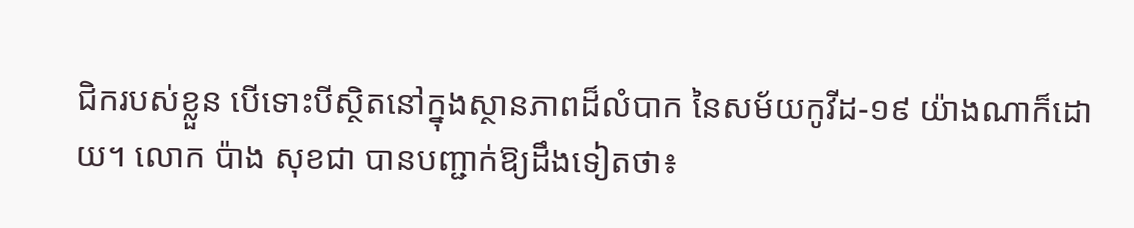ជិករបស់ខ្លួន បើទោះបីស្ថិតនៅក្នុងស្ថានភាពដ៏លំបាក នៃសម័យកូវីដ-១៩ យ៉ាងណាក៏ដោយ។ លោក ប៉ាង សុខជា បានបញ្ជាក់ឱ្យដឹងទៀតថា៖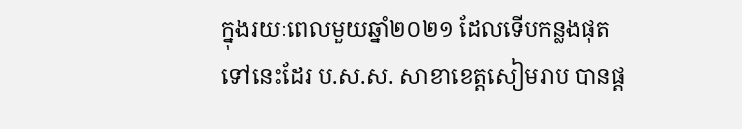ក្នុងរយៈពេលមួយឆ្នាំ២០២១ ដែលទើបកន្លងផុតទៅនេះដែរ ប.ស.ស. សាខាខេត្តសៀមរាប បានផ្ត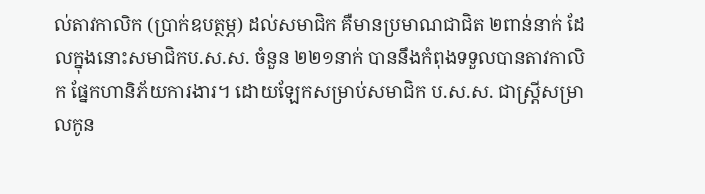ល់តាវកាលិក (ប្រាក់ឧបត្ថម្ភ) ដល់សមាជិក គឺមានប្រមាណជាជិត ២ពាន់នាក់ ដែលក្នុងនោះសមាជិកប.ស.ស. ចំនួន ២២១នាក់ បាននឹងកំពុងទទួលបានតាវកាលិក ផ្នែកហានិភ័យការងារ។ ដោយឡែកសម្រាប់សមាជិក ប.ស.ស. ជាស្រ្តីសម្រាលកូន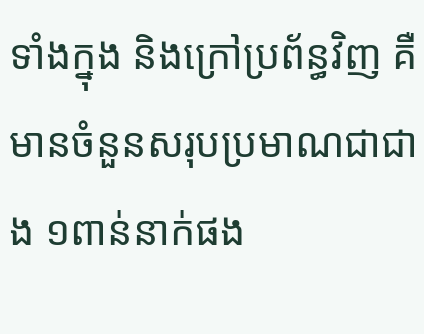ទាំងក្នុង និងក្រៅប្រព័ន្ធវិញ គឺមានចំនួនសរុបប្រមាណជាជាង ១ពាន់នាក់ផង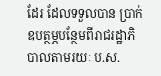ដែរ ដែលទទួលបាន ប្រាក់ឧបត្ថម្ភបន្ថែមពីរាជរដ្ឋាភិបាលតាមរយៈ ប.ស.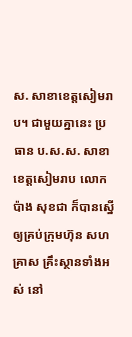ស. សាខាខេត្តសៀមរាប។ ជាមួយគ្នានេះ ប្រធាន ប.ស.ស. សាខាខេត្តសៀមរាប លោក ប៉ាង សុខជា ក៏បានស្នើឲ្យគ្រប់ក្រុមហ៊ុន សហគ្រាស គ្រឹះស្ថានទាំងអស់ នៅ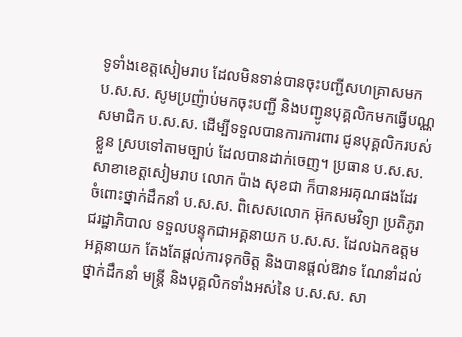ទូទាំងខេត្តសៀមរាប ដែលមិនទាន់បានចុះបញ្ជីសហគ្រាសមក ប.ស.ស. សូមប្រញ៉ាប់មកចុះបញ្ជី និងបញ្ជូនបុគ្គលិកមកធ្វើបណ្ណសមាជិក ប.ស.ស. ដើម្បីទទួលបានការការពារ ជូនបុគ្គលិករបស់ខ្លួន ស្របទៅតាមច្បាប់ ដែលបានដាក់ចេញ។ ប្រធាន ប.ស.ស. សាខាខេត្តសៀមរាប លោក ប៉ាង សុខជា ក៏បានអរគុណផងដែរ ចំពោះថ្នាក់ដឹកនាំ ប.ស.ស. ពិសេសលោក អ៊ុកសមវិទ្យា ប្រតិភូរាជរដ្ឋាភិបាល ទទួលបន្ទុកជាអគ្គនាយក ប.ស.ស. ដែលឯកឧត្តមអគ្គនាយក តែងតែផ្តល់ការទុកចិត្ត និងបានផ្តល់ឱវាទ ណែនាំដល់ថ្នាក់ដឹកនាំ មន្រ្តី និងបុគ្គលិកទាំងអស់នៃ ប.ស.ស. សា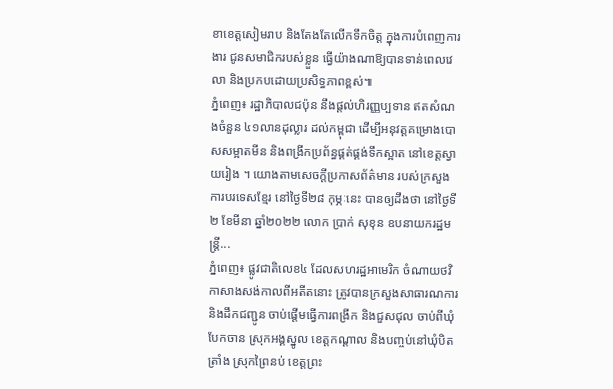ខាខេត្តសៀមរាប និងតែងតែលើកទឹកចិត្ត ក្នុងការបំពេញការងារ ជូនសមាជិករបស់ខ្លួន ធ្វើយ៉ាងណាឱ្យបានទាន់ពេលវេលា និងប្រកបដោយប្រសិទ្ធភាពខ្ពស់៕
ភ្នំពេញ៖ រដ្ឋាភិបាលជប៉ុន នឹងផ្ដល់ហិរញ្ញប្បទាន ឥតសំណងចំនួន ៤១លានដុល្លារ ដល់កម្ពុជា ដើម្បីអនុវត្តគម្រោងបោសសម្អាតមីន និងពង្រីកប្រព័ន្ធផ្គត់ផ្គង់ទឹកស្អាត នៅខេត្តស្វាយរៀង ។ យោងតាមសេចក្ដីប្រកាសព័ត៌មាន របស់ក្រសួងការបរទេសខ្មែរ នៅថ្ងៃទី២៨ កុម្ភៈនេះ បានឲ្យដឹងថា នៅថ្ងៃទី២ ខែមីនា ឆ្នាំ២០២២ លោក ប្រាក់ សុខុន ឧបនាយករដ្ឋមន្ត្រី...
ភ្នំពេញ៖ ផ្លូវជាតិលេខ៤ ដែលសហរដ្ឋអាមេរិក ចំណាយថវិកាសាងសង់កាលពីអតីតនោះ ត្រូវបានក្រសួងសាធារណការ និងដឹកជញ្ជូន ចាប់ផ្ដើមធ្វើការពង្រីក និងជួសជុល ចាប់ពីឃុំបែកចាន ស្រុកអង្គស្នូល ខេត្តកណ្ដាល និងបញ្ចប់នៅឃុំបិតត្រាំង ស្រុកព្រៃនប់ ខេត្តព្រះ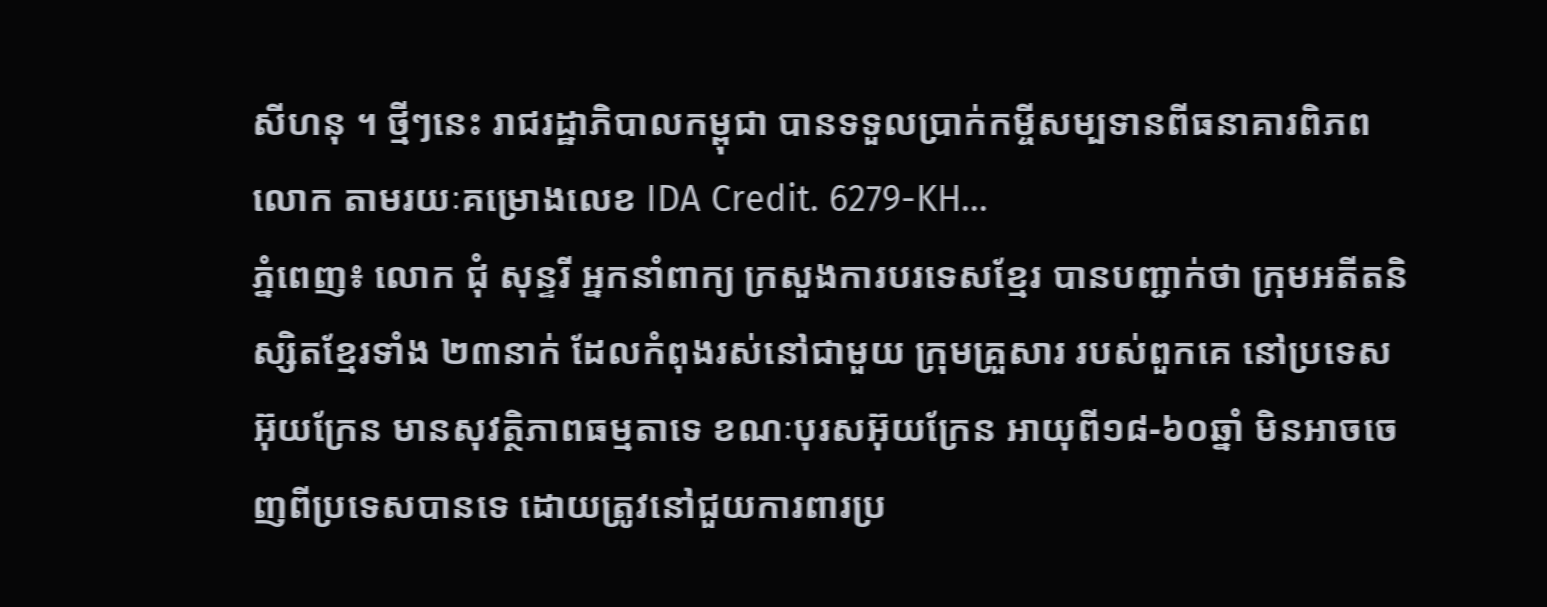សីហនុ ។ ថ្មីៗនេះ រាជរដ្ឋាភិបាលកម្ពុជា បានទទួលប្រាក់កម្ចីសម្បទានពីធនាគារពិភពលោក តាមរយៈគម្រោងលេខ IDA Credit. 6279-KH...
ភ្នំពេញ៖ លោក ជុំ សុន្ទរី អ្នកនាំពាក្យ ក្រសួងការបរទេសខ្មែរ បានបញ្ជាក់ថា ក្រុមអតីតនិស្សិតខ្មែរទាំង ២៣នាក់ ដែលកំពុងរស់នៅជាមួយ ក្រុមគ្រួសារ របស់ពួកគេ នៅប្រទេសអ៊ុយក្រែន មានសុវត្ថិភាពធម្មតាទេ ខណៈបុរសអ៊ុយក្រែន អាយុពី១៨-៦០ឆ្នាំ មិនអាចចេញពីប្រទេសបានទេ ដោយត្រូវនៅជួយការពារប្រ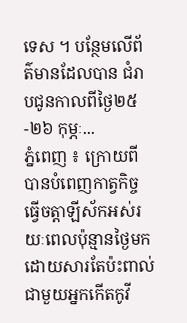ទេស ។ បន្ថែមលើព័ត៌មានដែលបាន ជំរាបជូនកាលពីថ្ងៃ២៥-២៦ កុម្ភៈ...
ភ្នំពេញ ៖ ក្រោយពីបានបំពេញកាត្វកិច្ច ធ្វើចត្តាឡីស័កអស់រយៈពេលប៉ុន្មានថ្ងៃមក ដោយសារតែប៉ះពាល់ ជាមួយអ្នកកើតកូវី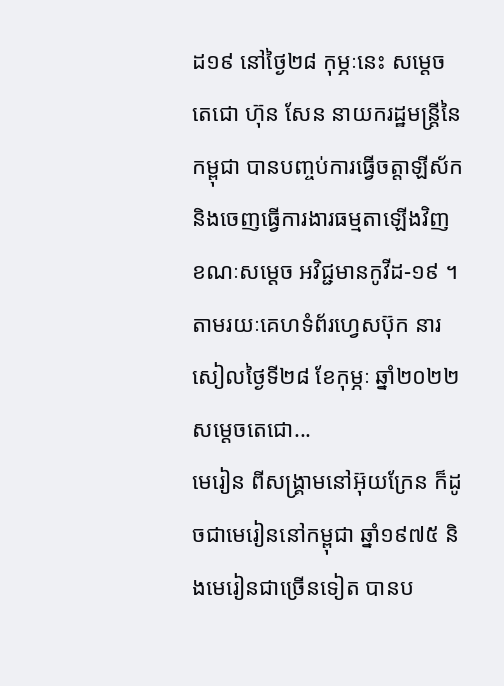ដ១៩ នៅថ្ងៃ២៨ កុម្ភៈនេះ សម្ដេចតេជោ ហ៊ុន សែន នាយករដ្ឋមន្ដ្រីនៃកម្ពុជា បានបញ្ចប់ការធ្វើចត្តាឡីស័ក និងចេញធ្វើការងារធម្មតាឡើងវិញ ខណៈសម្ដេច អវិជ្ជមានកូវីដ-១៩ ។ តាមរយៈគេហទំព័រហ្វេសប៊ុក នារសៀលថ្ងៃទី២៨ ខែកុម្ភៈ ឆ្នាំ២០២២ សម្ដេចតេជោ...
មេរៀន ពីសង្គ្រាមនៅអ៊ុយក្រែន ក៏ដូចជាមេរៀននៅកម្ពុជា ឆ្នាំ១៩៧៥ និងមេរៀនជាច្រើនទៀត បានប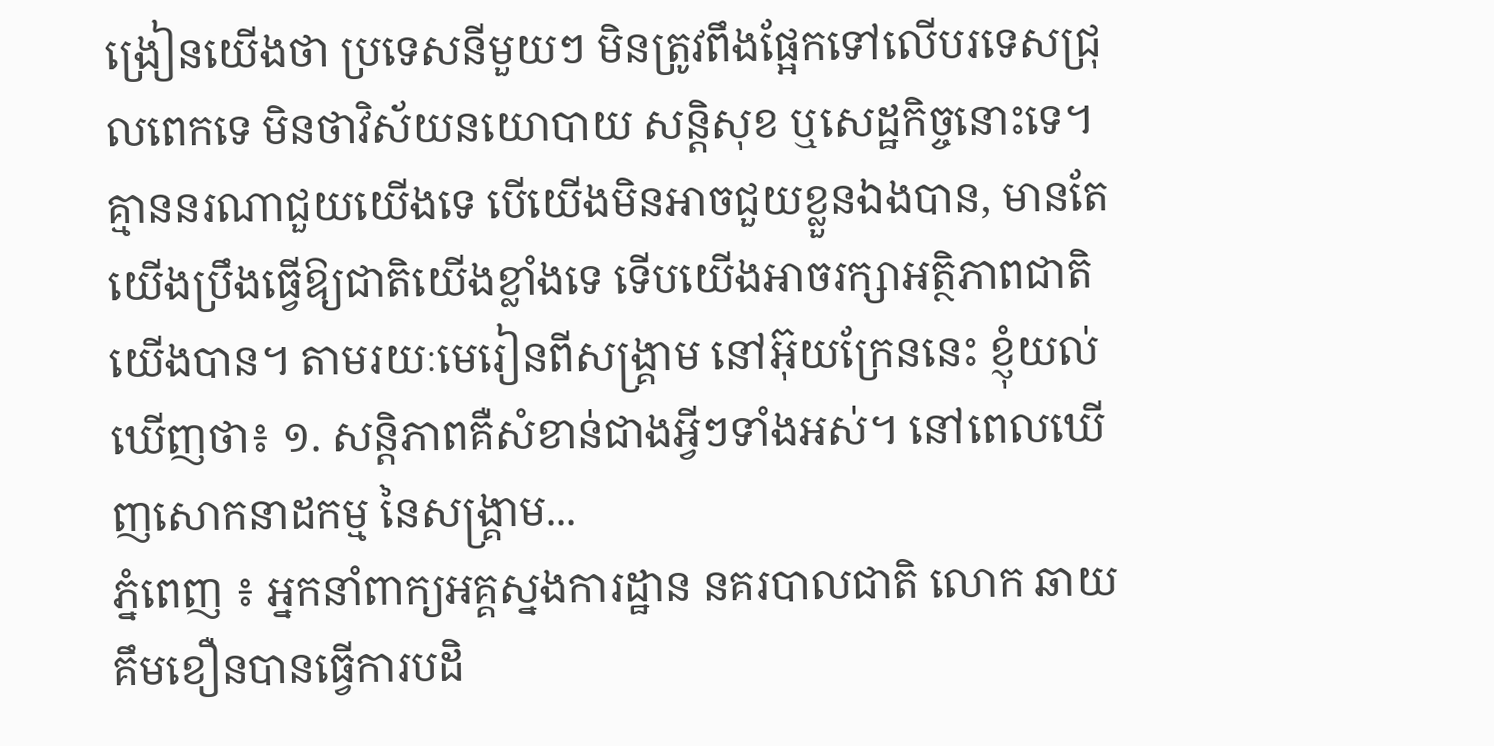ង្រៀនយើងថា ប្រទេសនីមួយៗ មិនត្រូវពឹងផ្អែកទៅលើបរទេសជ្រុលពេកទេ មិនថាវិស័យនយោបាយ សន្តិសុខ ឬសេដ្ឋកិច្ចនោះទេ។ គ្មាននរណាជួយយើងទេ បើយើងមិនអាចជួយខ្លួនឯងបាន, មានតែយើងប្រឹងធ្វើឱ្យជាតិយើងខ្លាំងទេ ទើបយើងអាចរក្សាអត្ថិភាពជាតិយើងបាន។ តាមរយៈមេរៀនពីសង្គ្រាម នៅអ៊ុយក្រែននេះ ខ្ញុំយល់ឃើញថា៖ ១. សន្តិភាពគឺសំខាន់ជាងអ្វីៗទាំងអស់។ នៅពេលឃើញសោកនាដកម្ម នៃសង្គ្រាម...
ភ្នំពេញ ៖ អ្នកនាំពាក្យអគ្គស្នងការដ្ឋាន នគរបាលជាតិ លោក ឆាយ គឹមខឿនបានធ្វើការបដិ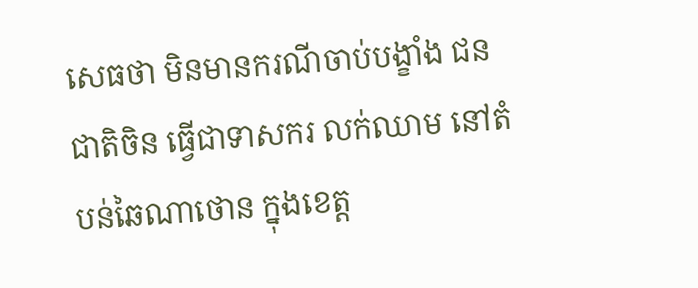សេធថា មិនមានករណីចាប់បង្ខាំង ជនជាតិចិន ធ្វើជាទាសករ លក់ឈាម នៅតំបន់ឆៃណាថោន ក្នុងខេត្ត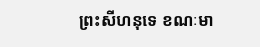ព្រះសីហនុទេ ខណៈមា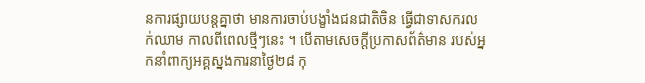នការផ្សាយបន្តគ្នាថា មានការចាប់បង្ខាំងជនជាតិចិន ធ្វើជាទាសករលក់ឈាម កាលពីពេលថ្មីៗនេះ ។ បើតាមសេចក្តីប្រកាសព័ត៌មាន របស់អ្នកនាំពាក្យអគ្គស្នងការនាថ្ងៃ២៨ កុ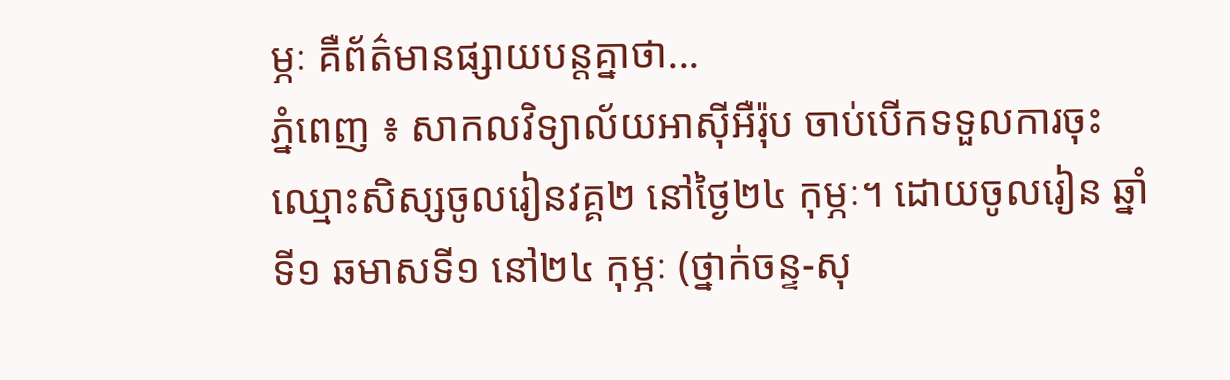ម្ភៈ គឺព័ត៌មានផ្សាយបន្តគ្នាថា...
ភ្នំពេញ ៖ សាកលវិទ្យាល័យអាស៊ីអឺរ៉ុប ចាប់បើកទទួលការចុះឈ្មោះសិស្សចូលរៀនវគ្គ២ នៅថ្ងៃ២៤ កុម្ភៈ។ ដោយចូលរៀន ឆ្នាំទី១ ឆមាសទី១ នៅ២៤ កុម្ភៈ (ថ្នាក់ចន្ទ-សុ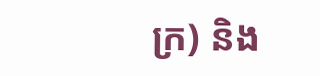ក្រ) និង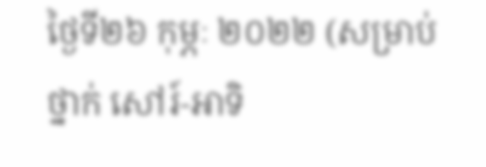ថ្ងៃទី២៦ កុម្ភៈ ២០២២ (សម្រាប់ថ្នាក់ សៅរ៍-អាទិ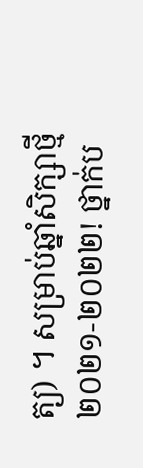ត្យ) ។ សម្រាប់ឆ្នាំសិក្សាថ្មី ២០២១-២០២២! ថ្នាក់ប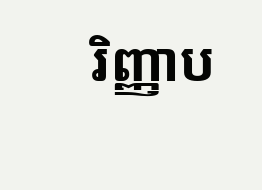រិញ្ញាប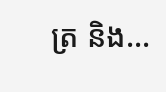ត្រ និង...